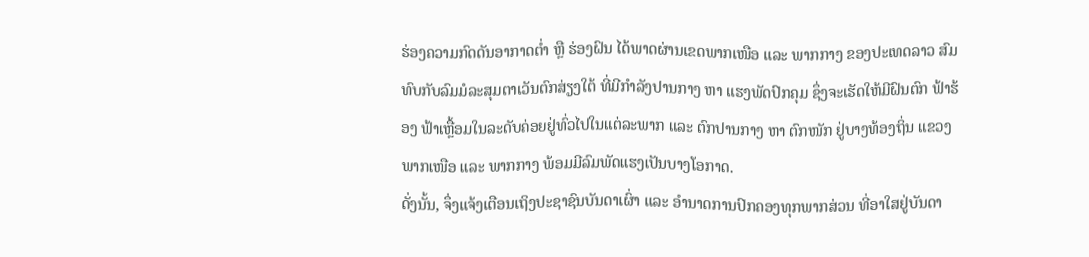ຮ່ອງຄວາມກົດດັນອາກາດຕໍ່າ ຫຼື ຮ່ອງຝົນ ໄດ້ພາດຜ່ານເຂດພາກເໜືອ ແລະ ພາກກາງ ຂອງປະເທດລາວ ສົມທົບກັບລົມມໍລະສຸມຕາເວັນຕົກສ່ຽງໃຕ້ ທີ່ມີກຳລັງປານກາງ ຫາ ແຮງພັດປົກຄຸມ ຊຶ່ງຈະເຮັດໃຫ້ມີຝົນຕົກ ຟ້າຮ້ອງ ຟ້າເຫຼື້ອມໃນລະດັບຄ່ອຍຢູ່ທົ່ວໄປໃນແຕ່ລະພາກ ແລະ ຕົກປານກາງ ຫາ ຕົກໜັກ ຢູ່ບາງທ້ອງຖິ່ນ ແຂວງພາກເໜືອ ແລະ ພາກກາງ ພ້ອມມີລົມພັດແຮງເປັນບາງໂອກາດ.
ດັ່ງນັ້ນ, ຈຶ່ງແຈ້ງເຕືອນເຖິງປະຊາຊົນບັນດາເຜົ່າ ແລະ ອຳນາດການປົກຄອງທຸກພາກສ່ວນ ທີ່ອາໃສຢູ່ບັນດາ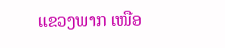ແຂວງພາກ ເໜືອ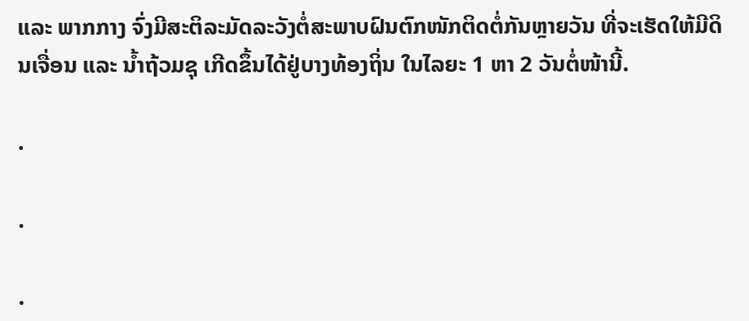ແລະ ພາກກາງ ຈົ່ງມີສະຕິລະມັດລະວັງຕໍ່ສະພາບຝົນຕົກໜັກຕິດຕໍ່ກັນຫຼາຍວັນ ທີ່ຈະເຮັດໃຫ້ມີດິນເຈື່ອນ ແລະ ນໍ້າຖ້ວມຊຸ ເກີດຂຶ້ນໄດ້ຢູ່ບາງທ້ອງຖິ່ນ ໃນໄລຍະ 1 ຫາ 2 ວັນຕໍ່ໜ້ານີ້.

.

.

.